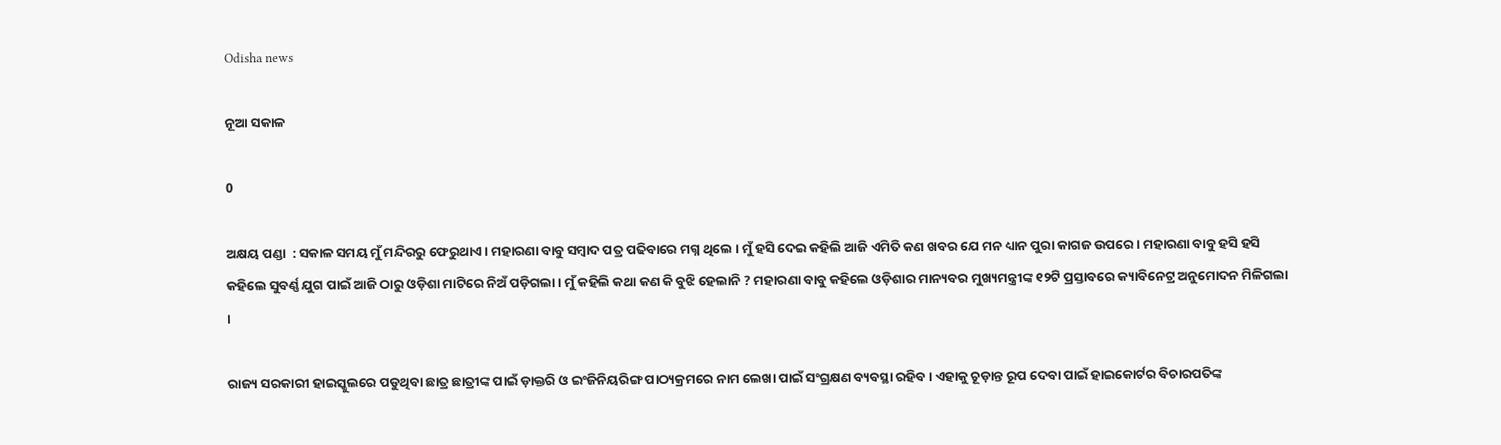Odisha news

ନୂଆ ସକାଳ

0

ଅକ୍ଷୟ ପଣ୍ଡା  : ସକାଳ ସମୟ ମୁଁ ମନ୍ଦିରରୁ ଫେରୁଥାଏ । ମହାରଣା ବାବୁ ସମ୍ବାଦ ପତ୍ର ପଢିବାରେ ମଗ୍ନ ଥିଲେ । ମୁଁ ହସି ଦେଇ କହିଲି ଆଜି ଏମିତି କଣ ଖବର ଯେ ମନ ଧ୍ୟାନ ପୁରା କାଗଜ ଉପରେ । ମହାରଣା ବାବୁ ହସି ହସି କହିଲେ ସୁବର୍ଣ୍ଣ ଯୁଗ ପାଇଁ ଆଜି ଠାରୁ ଓଡ଼ିଶା ମାଟିରେ ନିଅଁ ପଡ଼ିଗଲା । ମୁଁ କହିଲି କଥା କଣ କି ବୁଝି ହେଲାନି ? ମହାରଣା ବାବୁ କହିଲେ ଓଡ଼ିଶାର ମାନ୍ୟବର ମୁଖ୍ୟମନ୍ତ୍ରୀଙ୍କ ୧୨ଟି ପ୍ରସ୍ତାବରେ କ୍ୟାବିନେଟ୍ର ଅନୁମୋଦନ ମିଳିଗଲା ।

ରାଜ୍ୟ ସରକାରୀ ହାଇସ୍କୁଲରେ ପଡୁଥିବା ଛାତ୍ର ଛାତ୍ରୀଙ୍କ ପାଇଁ ଡ଼ାକ୍ତରି ଓ ଇଂଜିନିୟରିଙ୍ଗ ପାଠ୍ୟକ୍ରମରେ ନାମ ଲେଖା ପାଇଁ ସଂଗ୍ରକ୍ଷଣ ବ୍ୟବସ୍ଥା ରହିବ । ଏହାକୁ ଚୂଡ଼ାନ୍ତ ରୂପ ଦେବା ପାଇଁ ହାଇକୋର୍ଟର ବିଚାରପତିଙ୍କ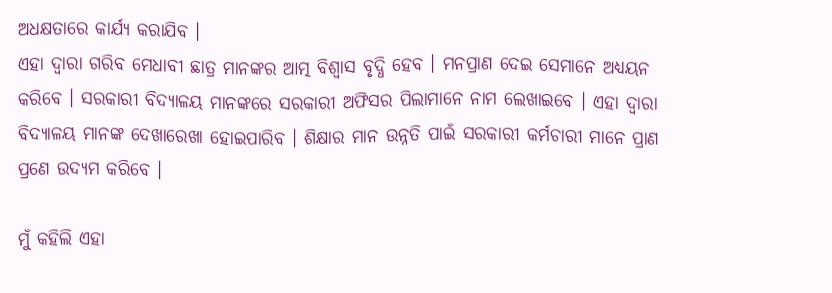ଅଧକ୍ଷତାରେ କାର୍ଯ୍ୟ କରାଯିବ ।
ଏହା ଦ୍ୱାରା ଗରିବ ମେଧାବୀ ଛାତ୍ର ମାନଙ୍କର ଆତ୍ମ ବିଶ୍ୱାସ ବୃଦ୍ଧି ହେବ । ମନପ୍ରାଣ ଦେଇ ସେମାନେ ଅଧ୍ୟୟନ କରିବେ । ସରକାରୀ ବିଦ୍ୟାଳୟ ମାନଙ୍କରେ ସରକାରୀ ଅଫିସର ପିଲାମାନେ ନାମ ଲେଖାଇବେ । ଏହା ଦ୍ୱାରା ବିଦ୍ୟାଳୟ ମାନଙ୍କ ଦେଖାରେଖା ହୋଇପାରିବ । ଶିକ୍ଷାର ମାନ ଉନ୍ନତି ପାଇଁ ସରକାରୀ କର୍ମଚାରୀ ମାନେ ପ୍ରାଣ ପ୍ରଣେ ଉଦ୍ୟମ କରିବେ ।

ମୁଁ କହିଲି ଏହା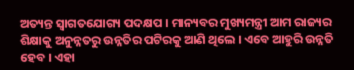ଅତ୍ୟନ୍ତ ସ୍ୱାଗତଯୋଗ୍ୟ ପଦକ୍ଷପ । ମାନ୍ୟବର ମୁଖ୍ୟମନ୍ତ୍ରୀ ଆମ ରାଜ୍ୟର ଶିକ୍ଷାକୁ ଅନୁନ୍ନତରୁ ଉନ୍ନତିର ପଟିରକୁ ଆଣି ଥିଲେ । ଏବେ ଆହୁରି ଉନ୍ନତି ହେବ । ଏହା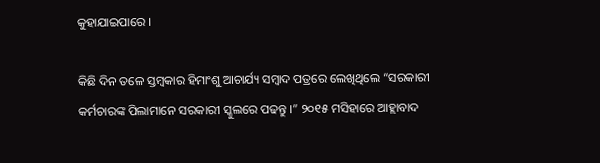କୁହାଯାଇପାରେ ।

କିଛି ଦିନ ତଳେ ସ୍ତମ୍ବକାର ହିମାଂଶୁ ଆଚାର୍ଯ୍ୟ ସମ୍ବାଦ ପତ୍ରରେ ଲେଖିଥିଲେ “ସରକାରୀ କର୍ମଚାରଙ୍କ ପିଲାମାନେ ସରକାରୀ ସ୍କୁଲରେ ପଢନ୍ତୁ ।” ୨୦୧୫ ମସିହାରେ ଆହ୍ଲାବାଦ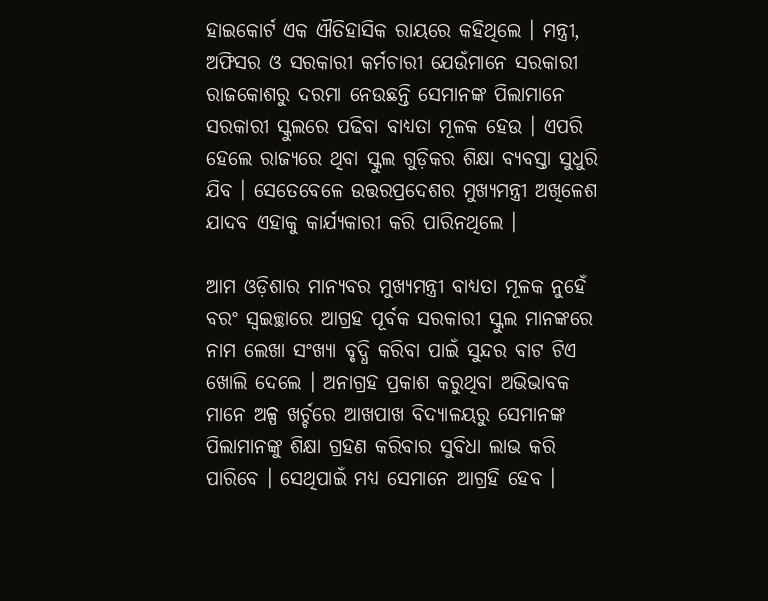ହାଇକୋର୍ଟ ଏକ ଐତିହାସିକ ରାୟରେ କହିଥିଲେ । ମନ୍ତ୍ରୀ, ଅଫିସର ଓ ସରକାରୀ କର୍ମଚାରୀ ଯେଉଁମାନେ ସରକାରୀ ରାଜକୋଶରୁ ଦରମା ନେଉଛନ୍ତି ସେମାନଙ୍କ ପିଲାମାନେ ସରକାରୀ ସ୍କୁଲରେ ପଢିବା ବାଧ୍ୟତା ମୂଳକ ହେଉ । ଏପରି ହେଲେ ରାଜ୍ୟରେ ଥିବା ସ୍କୁଲ ଗୁଡ଼ିକର ଶିକ୍ଷା ବ୍ୟବସ୍ତା ସୁଧୁରି ଯିବ । ସେତେବେଳେ ଉତ୍ତରପ୍ରଦେଶର ମୁଖ୍ୟମନ୍ତ୍ରୀ ଅଖିଳେଶ ଯାଦବ ଏହାକୁ କାର୍ଯ୍ୟକାରୀ କରି ପାରିନଥିଲେ ।

ଆମ ଓଡ଼ିଶାର ମାନ୍ୟବର ମୁଖ୍ୟମନ୍ତ୍ରୀ ବାଧ୍ୟତା ମୂଳକ ନୁହେଁ ବରଂ ସ୍ୱଇଚ୍ଛାରେ ଆଗ୍ରହ ପୂର୍ବକ ସରକାରୀ ସ୍କୁଲ ମାନଙ୍କରେ ନାମ ଲେଖା ସଂଖ୍ୟା ବୃଦ୍ଧି କରିବା ପାଇଁ ସୁନ୍ଦର ବାଟ ଟିଏ ଖୋଲି ଦେଲେ । ଅନାଗ୍ରହ ପ୍ରକାଶ କରୁଥିବା ଅଭିଭାବକ ମାନେ ଅଳ୍ପ ଖର୍ଚ୍ଚରେ ଆଖପାଖ ବିଦ୍ୟାଳୟରୁ ସେମାନଙ୍କ ପିଲାମାନଙ୍କୁ ଶିକ୍ଷା ଗ୍ରହଣ କରିବାର ସୁବିଧା ଲାଭ କରି ପାରିବେ । ସେଥିପାଇଁ ମଧ୍ୟ ସେମାନେ ଆଗ୍ରହି ହେବ ।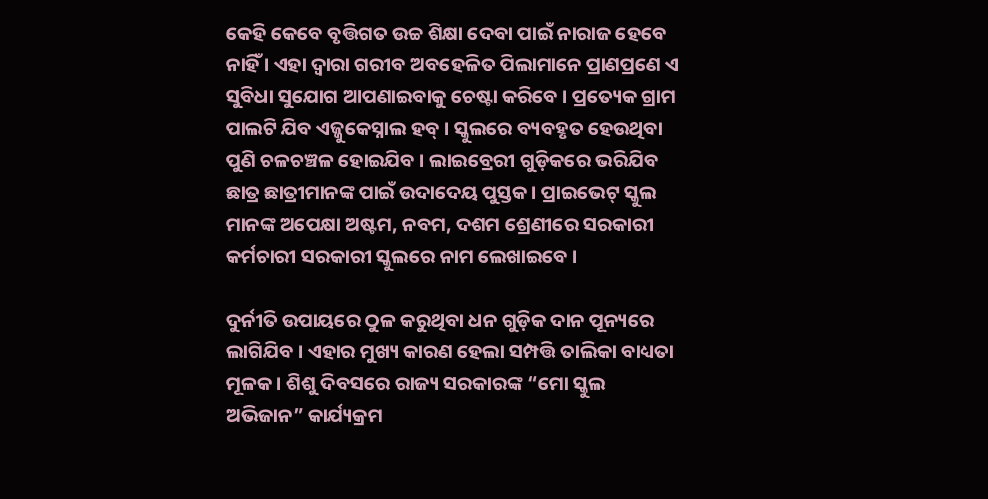କେହି କେବେ ବୃତ୍ତିଗତ ଉଚ୍ଚ ଶିକ୍ଷା ଦେବା ପାଇଁ ନାରାଜ ହେବେ ନାହିଁ । ଏହା ଦ୍ୱାରା ଗରୀବ ଅବହେଳିତ ପିଲାମାନେ ପ୍ରାଣପ୍ରଣେ ଏ ସୁବିଧା ସୁଯୋଗ ଆପଣାଇବାକୁ ଚେଷ୍ଟା କରିବେ । ପ୍ରତ୍ୟେକ ଗ୍ରାମ ପାଲଟି ଯିବ ଏଜ୍ଜୁକେସ୍ନାଲ ହବ୍ । ସ୍କୁଲରେ ବ୍ୟବହୃତ ହେଉଥିବା ପୁଣି ଚଳଚଞ୍ଚଳ ହୋଇଯିବ । ଲାଇବ୍ରେରୀ ଗୁଡ଼ିକରେ ଭରିଯିବ ଛାତ୍ର ଛାତ୍ରୀମାନଙ୍କ ପାଇଁ ଉଦାଦେୟ ପୁସ୍ତକ । ପ୍ରାଇଭେଟ୍ ସ୍କୁଲ ମାନଙ୍କ ଅପେକ୍ଷା ଅଷ୍ଟମ, ନବମ, ଦଶମ ଶ୍ରେଣୀରେ ସରକାରୀ କର୍ମଚାରୀ ସରକାରୀ ସ୍କୁଲରେ ନାମ ଲେଖାଇବେ ।

ଦୁର୍ନୀତି ଉପାୟରେ ଠୁଳ କରୁଥିବା ଧନ ଗୁଡ଼ିକ ଦାନ ପୂନ୍ୟରେ ଲାଗିଯିବ । ଏହାର ମୁଖ୍ୟ କାରଣ ହେଲା ସମ୍ପତ୍ତି ତାଲିକା ବାଧ୍ୟତା ମୂଳକ । ଶିଶୁ ଦିବସରେ ରାଜ୍ୟ ସରକାରଙ୍କ “ମୋ ସ୍କୁଲ ଅଭିଜାନ” କାର୍ଯ୍ୟକ୍ରମ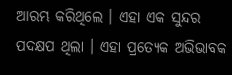ଆରମ୍ଭ କରିଥିଲେ । ଏହା ଏକ ସୁନ୍ଦର ପଦକ୍ଷପ ଥିଲା । ଏହା ପ୍ରତ୍ୟେକ ଅଭିଭାବକ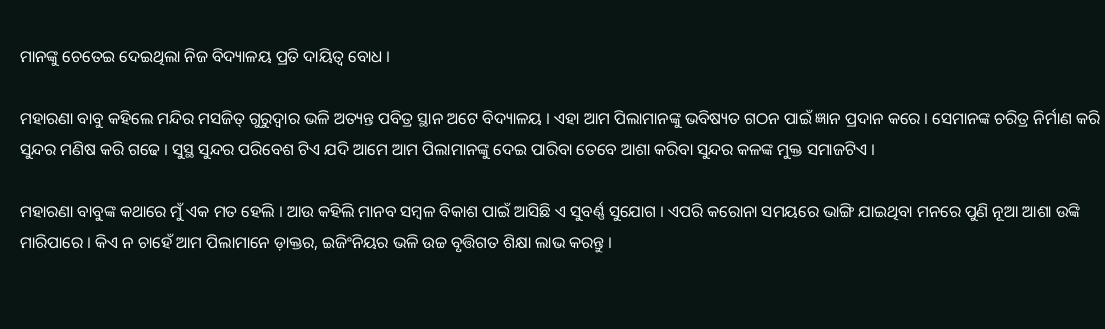ମାନଙ୍କୁ ଚେତେଇ ଦେଇଥିଲା ନିଜ ବିଦ୍ୟାଳୟ ପ୍ରତି ଦାୟିତ୍ୱ ବୋଧ ।

ମହାରଣା ବାବୁ କହିଲେ ମନ୍ଦିର ମସଜିତ୍ ଗୁରୁଦ୍ୱାର ଭଳି ଅତ୍ୟନ୍ତ ପବିତ୍ର ସ୍ଥାନ ଅଟେ ବିଦ୍ୟାଳୟ । ଏହା ଆମ ପିଲାମାନଙ୍କୁ ଭବିଷ୍ୟତ ଗଠନ ପାଇଁ ଜ୍ଞାନ ପ୍ରଦାନ କରେ । ସେମାନଙ୍କ ଚରିତ୍ର ନିର୍ମାଣ କରି ସୁନ୍ଦର ମଣିଷ କରି ଗଢେ । ସୁସ୍ଥ ସୁନ୍ଦର ପରିବେଶ ଟିଏ ଯଦି ଆମେ ଆମ ପିଲାମାନଙ୍କୁ ଦେଇ ପାରିବା ତେବେ ଆଶା କରିବା ସୁନ୍ଦର କଳଙ୍କ ମୁକ୍ତ ସମାଜଟିଏ ।

ମହାରଣା ବାବୁଙ୍କ କଥାରେ ମୁଁ ଏକ ମତ ହେଲି । ଆଉ କହିଲି ମାନବ ସମ୍ବଳ ବିକାଶ ପାଇଁ ଆସିଛି ଏ ସୁବର୍ଣ୍ଣ ସୁଯୋଗ । ଏପରି କରୋନା ସମୟରେ ଭାଙ୍ଗି ଯାଇଥିବା ମନରେ ପୁଣି ନୂଆ ଆଶା ଉଙ୍କି ମାରିପାରେ । କିଏ ନ ଚାହେଁ ଆମ ପିଲାମାନେ ଡ଼ାକ୍ତର, ଇଜିଂନିୟର ଭଳି ଉଚ୍ଚ ବୃତ୍ତିଗତ ଶିକ୍ଷା ଲାଭ କରନ୍ତୁ ।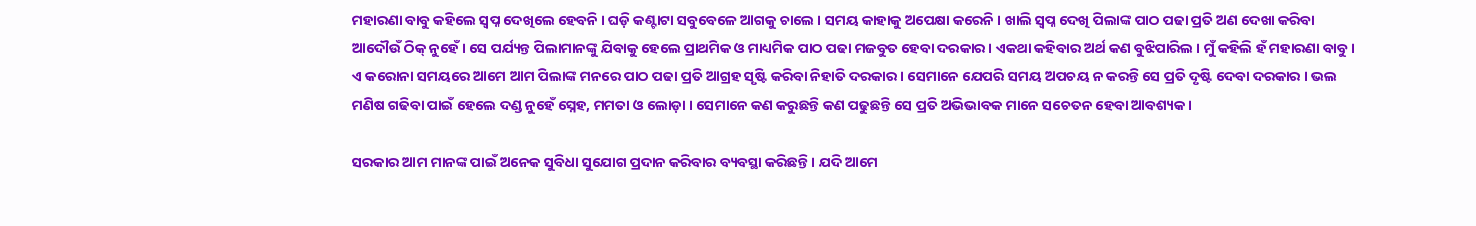ମହାରଣା ବାବୁ କହିଲେ ସ୍ୱପ୍ନ ଦେଖିଲେ ହେବନି । ଘଡ଼ି କଣ୍ଟାଟା ସବୁବେଳେ ଆଗକୁ ଚାଲେ । ସମୟ କାହାକୁ ଅପେକ୍ଷା କରେନି । ଖାଲି ସ୍ୱପ୍ନ ଦେଖି ପିଲାଙ୍କ ପାଠ ପଢା ପ୍ରତି ଅଣ ଦେଖା କରିବା ଆଦୌଉଁ ଠିକ୍ ନୁହେଁ । ସେ ପର୍ଯ୍ୟନ୍ତ ପିଲାମାନଙ୍କୁ ଯିବାକୁ ହେଲେ ପ୍ରାଥମିକ ଓ ମାଧ୍ୟମିକ ପାଠ ପଢା ମଜବୁତ ହେବା ଦରକାର । ଏକଥା କହିବାର ଅର୍ଥ କଣ ବୁଝିପାରିଲ । ମୁଁ କହିଲି ହଁ ମହାରଣା ବାବୁ । ଏ କରୋନା ସମୟରେ ଆମେ ଆମ ପିଲାଙ୍କ ମନରେ ପାଠ ପଢା ପ୍ରତି ଆଗ୍ରହ ସୃଷ୍ଟି କରିବା ନିହାତି ଦରକାର । ସେମାନେ ଯେପରି ସମୟ ଅପଚୟ ନ କରନ୍ତି ସେ ପ୍ରତି ଦୃଷ୍ଟି ଦେବା ଦରକାର । ଭଲ ମଣିଷ ଗଢିବା ପାଇଁ ହେଲେ ଦଣ୍ଡ ନୁହେଁ ସ୍ନେହ, ମମତା ଓ ଲୋଡ଼ା । ସେମାନେ କଣ କରୁଛନ୍ତି କଣ ପଢୁଛନ୍ତି ସେ ପ୍ରତି ଅଭିଭାବକ ମାନେ ସଚେତନ ହେବା ଆବଶ୍ୟକ ।

ସରକାର ଆମ ମାନଙ୍କ ପାଇଁ ଅନେକ ସୁବିଧା ସୁଯୋଗ ପ୍ରଦାନ କରିବାର ବ୍ୟବସ୍ଥା କରିଛନ୍ତି । ଯଦି ଆମେ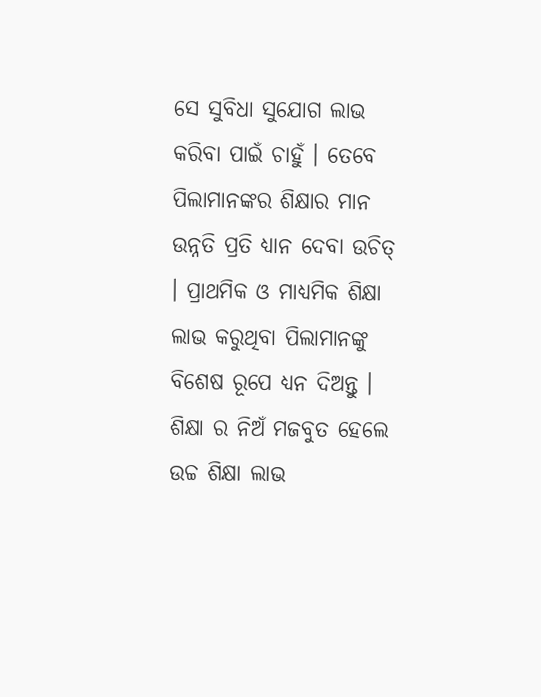ସେ ସୁବିଧା ସୁଯୋଗ ଲାଭ କରିବା ପାଇଁ ଚାହୁଁ । ତେବେ ପିଲାମାନଙ୍କର ଶିକ୍ଷାର ମାନ ଉନ୍ନତି ପ୍ରତି ଧ୍ୟାନ ଦେବା ଉଚିତ୍ । ପ୍ରାଥମିକ ଓ ମାଧ୍ୟମିକ ଶିକ୍ଷା ଲାଭ କରୁଥିବା ପିଲାମାନଙ୍କୁ ବିଶେଷ ରୂପେ ଧ୍ୟନ ଦିଅନ୍ତୁ । ଶିକ୍ଷା ର ନିଅଁ ମଜବୁତ ହେଲେ ଉଚ୍ଚ ଶିକ୍ଷା ଲାଭ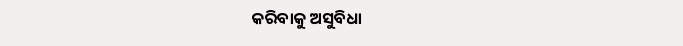କରିବାକୁ ଅସୁବିଧା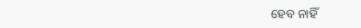ହେବ ନାହିଁ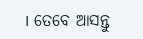। ତେବେ ଆସନ୍ତୁ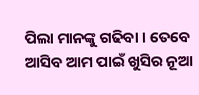ପିଲା ମାନଙ୍କୁ ଗଢିବା । ତେବେ ଆସିବ ଆମ ପାଇଁ ଖୁସିର ନୂଆ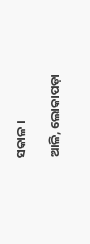ସକାଳ ।

ଆଳି, ଲୋକାପଡ଼ା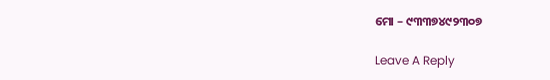ମୋ – ୯୩୩୭୪୯୨୩୦୭

Leave A Reply